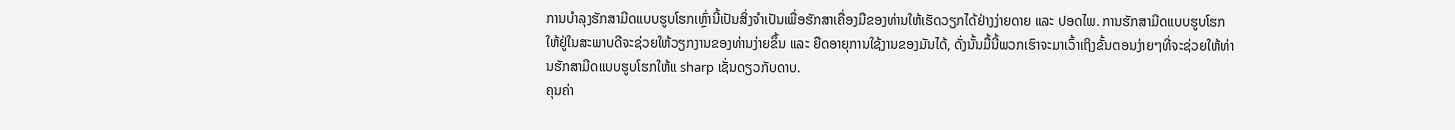ການບຳລຸງຮັກສາມີດແບບຮູບໂຮກເຫຼົ່ານີ້ເປັນສິ່ງຈຳເປັນເພື່ອຮັກສາເຄື່ອງມືຂອງທ່ານໃຫ້ເຮັດວຽກໄດ້ຢ່າງງ່າຍດາຍ ແລະ ປອດໄພ. ການຮັກສາມີດແບບຮູບໂຮກໃຫ້ຢູ່ໃນສະພາບດີຈະຊ່ວຍໃຫ້ວຽກງານຂອງທ່ານງ່າຍຂຶ້ນ ແລະ ຍືດອາຍຸການໃຊ້ງານຂອງມັນໄດ້, ດັ່ງນັ້ນມື້ນີ້ພວກເຮົາຈະມາເວົ້າເຖິງຂັ້ນຕອນງ່າຍໆທີ່ຈະຊ່ວຍໃຫ້ທ່ານຮັກສາມີດແບບຮູບໂຮກໃຫ້ແ sharp ເຊັ່ນດຽວກັບດາບ.
ຄຸນຄ່າ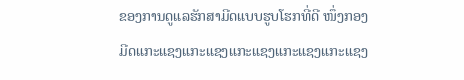ຂອງການດູແລຮັກສາມີດແບບຮູບໂຮກທີ່ດີ ໜຶ່ງກອງ
ມີດແກະແຊງແກະແຊງແກະແຊງແກະແຊງແກະແຊງ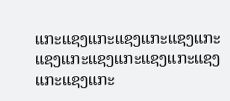ແກະແຊງແກະແຊງແກະແຊງແກະແຊງແກະແຊງແກະແຊງແກະແຊງແກະແຊງແກະ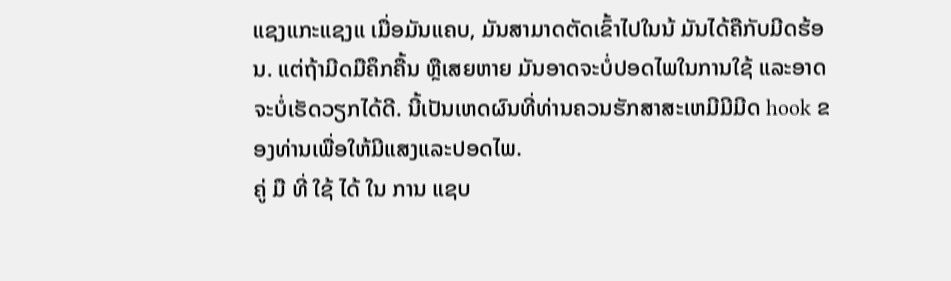ແຊງແກະແຊງແ ເມື່ອມັນແຄບ, ມັນສາມາດຕັດເຂົ້າໄປໃນນ້ ມັນໄດ້ຄືກັບມີດຮ້ອນ. ແຕ່ຖ້າມີດມືຄຶກຄື້ນ ຫຼືເສຍຫາຍ ມັນອາດຈະບໍ່ປອດໄພໃນການໃຊ້ ແລະອາດຈະບໍ່ເຮັດວຽກໄດ້ດີ. ນີ້ເປັນເຫດຜົນທີ່ທ່ານຄວນຮັກສາສະເຫມີມີມີດ hook ຂອງທ່ານເພື່ອໃຫ້ມີແສງແລະປອດໄພ.
ຄູ່ ມື ທີ່ ໃຊ້ ໄດ້ ໃນ ການ ແຊບ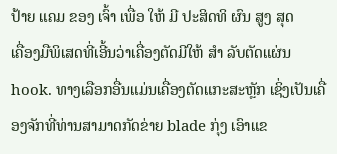ປ້າຍ ແຄມ ຂອງ ເຈົ້າ ເພື່ອ ໃຫ້ ມີ ປະສິດທິ ຜົນ ສູງ ສຸດ
ເຄື່ອງມືພິເສດທີ່ເອີ້ນວ່າເຄື່ອງຕັດມີໃຫ້ ສໍາ ລັບຕັດແຜ່ນ hook. ທາງເລືອກອື່ນແມ່ນເຄື່ອງຕັດແກະສະຫຼັກ ເຊິ່ງເປັນເຄື່ອງຈັກທີ່ທ່ານສາມາດກັດຂ່າຍ blade ກຸ່ງ ເອົາແຂ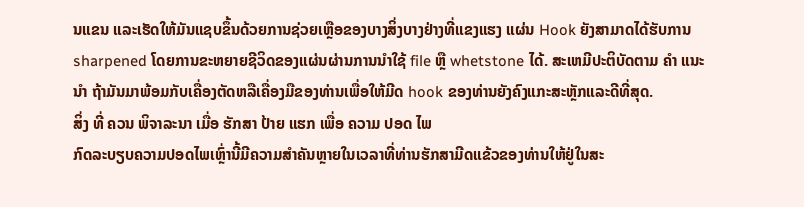ນແຂນ ແລະເຮັດໃຫ້ມັນແຊບຂຶ້ນດ້ວຍການຊ່ວຍເຫຼືອຂອງບາງສິ່ງບາງຢ່າງທີ່ແຂງແຮງ ແຜ່ນ Hook ຍັງສາມາດໄດ້ຮັບການ sharpened ໂດຍການຂະຫຍາຍຊີວິດຂອງແຜ່ນຜ່ານການນໍາໃຊ້ file ຫຼື whetstone ໄດ້. ສະເຫມີປະຕິບັດຕາມ ຄໍາ ແນະ ນໍາ ຖ້າມັນມາພ້ອມກັບເຄື່ອງຕັດຫລືເຄື່ອງມືຂອງທ່ານເພື່ອໃຫ້ມີດ hook ຂອງທ່ານຍັງຄົງແກະສະຫຼັກແລະດີທີ່ສຸດ.
ສິ່ງ ທີ່ ຄວນ ພິຈາລະນາ ເມື່ອ ຮັກສາ ປ້າຍ ແຮກ ເພື່ອ ຄວາມ ປອດ ໄພ
ກົດລະບຽບຄວາມປອດໄພເຫຼົ່ານີ້ມີຄວາມສຳຄັນຫຼາຍໃນເວລາທີ່ທ່ານຮັກສາມີດແຂ້ວຂອງທ່ານໃຫ້ຢູ່ໃນສະ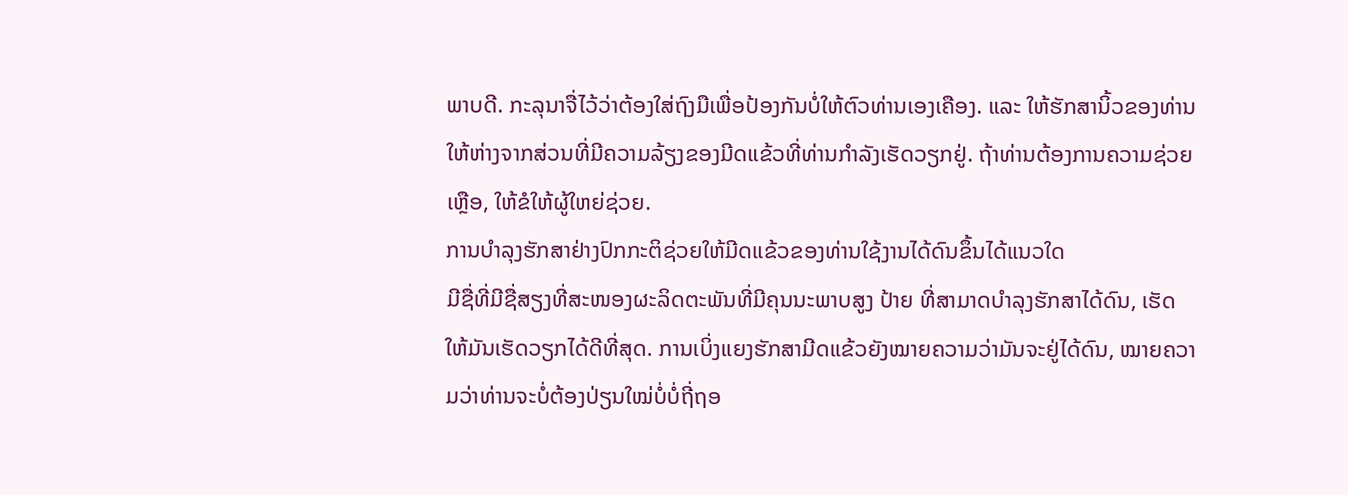ພາບດີ. ກະລຸນາຈື່ໄວ້ວ່າຕ້ອງໃສ່ຖົງມືເພື່ອປ້ອງກັນບໍ່ໃຫ້ຕົວທ່ານເອງເຄືອງ. ແລະ ໃຫ້ຮັກສານິ້ວຂອງທ່ານໃຫ້ຫ່າງຈາກສ່ວນທີ່ມີຄວາມລ້ຽງຂອງມີດແຂ້ວທີ່ທ່ານກຳລັງເຮັດວຽກຢູ່. ຖ້າທ່ານຕ້ອງການຄວາມຊ່ວຍເຫຼືອ, ໃຫ້ຂໍໃຫ້ຜູ້ໃຫຍ່ຊ່ວຍ.
ການບຳລຸງຮັກສາຢ່າງປົກກະຕິຊ່ວຍໃຫ້ມີດແຂ້ວຂອງທ່ານໃຊ້ງານໄດ້ດົນຂຶ້ນໄດ້ແນວໃດ
ມີຊື່ທີ່ມີຊື່ສຽງທີ່ສະໜອງຜະລິດຕະພັນທີ່ມີຄຸນນະພາບສູງ ປ້າຍ ທີ່ສາມາດບຳລຸງຮັກສາໄດ້ດົນ, ເຮັດໃຫ້ມັນເຮັດວຽກໄດ້ດີທີ່ສຸດ. ການເບິ່ງແຍງຮັກສາມີດແຂ້ວຍັງໝາຍຄວາມວ່າມັນຈະຢູ່ໄດ້ດົນ, ໝາຍຄວາມວ່າທ່ານຈະບໍ່ຕ້ອງປ່ຽນໃໝ່ບໍ່ບໍ່ຖີ່ຖອ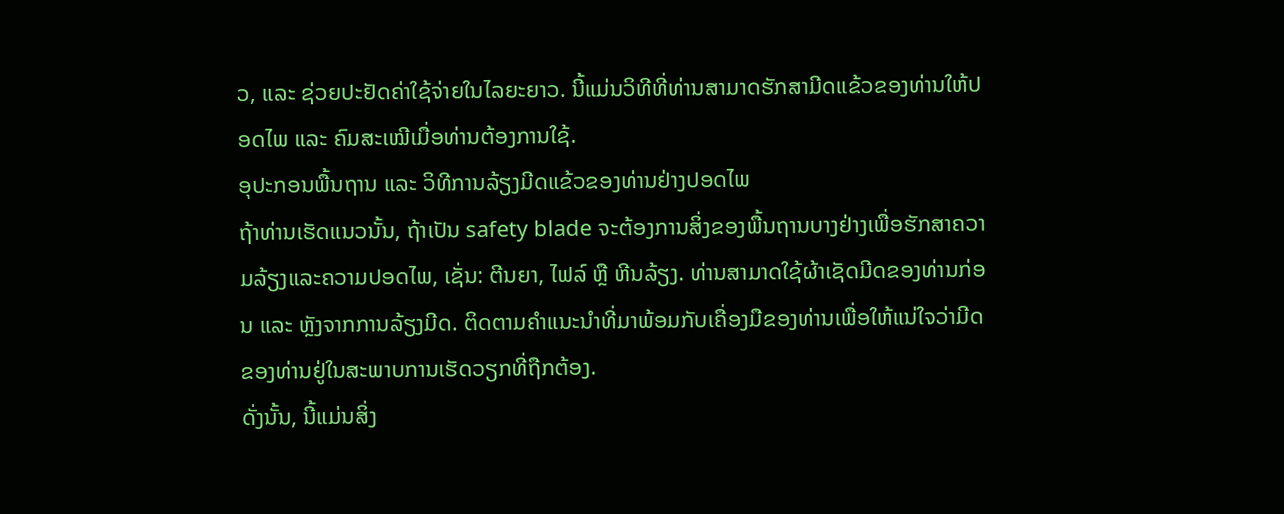ວ, ແລະ ຊ່ວຍປະຢັດຄ່າໃຊ້ຈ່າຍໃນໄລຍະຍາວ. ນີ້ແມ່ນວິທີທີ່ທ່ານສາມາດຮັກສາມີດແຂ້ວຂອງທ່ານໃຫ້ປອດໄພ ແລະ ຄົມສະເໝີເມື່ອທ່ານຕ້ອງການໃຊ້.
ອຸປະກອນພື້ນຖານ ແລະ ວິທີການລ້ຽງມີດແຂ້ວຂອງທ່ານຢ່າງປອດໄພ
ຖ້າທ່ານເຮັດແນວນັ້ນ, ຖ້າເປັນ safety blade ຈະຕ້ອງການສິ່ງຂອງພື້ນຖານບາງຢ່າງເພື່ອຮັກສາຄວາມລ້ຽງແລະຄວາມປອດໄພ, ເຊັ່ນ: ຕີນຍາ, ໄຟລ໌ ຫຼື ຫີນລ້ຽງ. ທ່ານສາມາດໃຊ້ຜ້າເຊັດມີດຂອງທ່ານກ່ອນ ແລະ ຫຼັງຈາກການລ້ຽງມີດ. ຕິດຕາມຄຳແນະນຳທີ່ມາພ້ອມກັບເຄື່ອງມືຂອງທ່ານເພື່ອໃຫ້ແນ່ໃຈວ່າມີດຂອງທ່ານຢູ່ໃນສະພາບການເຮັດວຽກທີ່ຖືກຕ້ອງ.
ດັ່ງນັ້ນ, ນີ້ແມ່ນສິ່ງ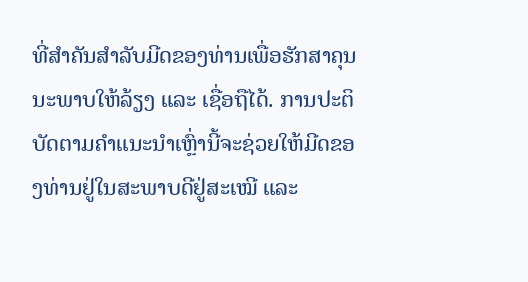ທີ່ສຳຄັນສຳລັບມີດຂອງທ່ານເພື່ອຮັກສາຄຸນນະພາບໃຫ້ລ້ຽງ ແລະ ເຊື່ອຖືໄດ້. ການປະຕິບັດຕາມຄຳແນະນຳເຫຼົ່ານີ້ຈະຊ່ວຍໃຫ້ມີດຂອງທ່ານຢູ່ໃນສະພາບດີຢູ່ສະເໝີ ແລະ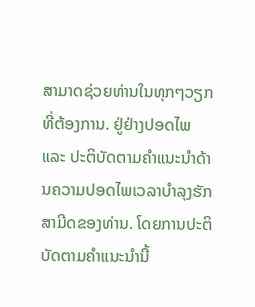ສາມາດຊ່ວຍທ່ານໃນທຸກໆວຽກທີ່ຕ້ອງການ. ຢູ່ຢ່າງປອດໄພ ແລະ ປະຕິບັດຕາມຄຳແນະນຳດ້ານຄວາມປອດໄພເວລາບຳລຸງຮັກສາມີດຂອງທ່ານ. ໂດຍການປະຕິບັດຕາມຄຳແນະນຳນີ້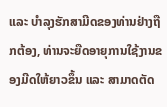ແລະ ບຳລຸງຮັກສາມີດຂອງທ່ານຢ່າງຖືກຕ້ອງ, ທ່ານຈະຍືດອາຍຸການໃຊ້ງານຂອງມີດໃຫ້ຍາວຂຶ້ນ ແລະ ສາມາດຕັດ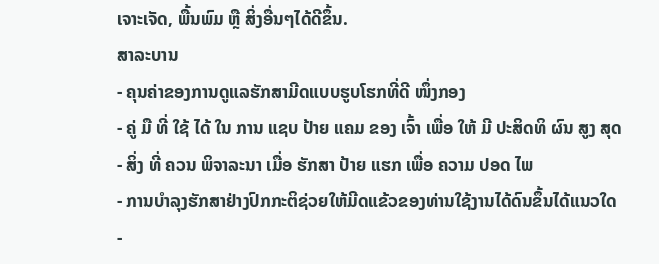ເຈາະເຈັດ, ພື້ນພົມ ຫຼື ສິ່ງອື່ນໆໄດ້ດີຂຶ້ນ.
ສາລະບານ
- ຄຸນຄ່າຂອງການດູແລຮັກສາມີດແບບຮູບໂຮກທີ່ດີ ໜຶ່ງກອງ
- ຄູ່ ມື ທີ່ ໃຊ້ ໄດ້ ໃນ ການ ແຊບ ປ້າຍ ແຄມ ຂອງ ເຈົ້າ ເພື່ອ ໃຫ້ ມີ ປະສິດທິ ຜົນ ສູງ ສຸດ
- ສິ່ງ ທີ່ ຄວນ ພິຈາລະນາ ເມື່ອ ຮັກສາ ປ້າຍ ແຮກ ເພື່ອ ຄວາມ ປອດ ໄພ
- ການບຳລຸງຮັກສາຢ່າງປົກກະຕິຊ່ວຍໃຫ້ມີດແຂ້ວຂອງທ່ານໃຊ້ງານໄດ້ດົນຂຶ້ນໄດ້ແນວໃດ
-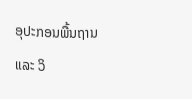ອຸປະກອນພື້ນຖານ ແລະ ວິ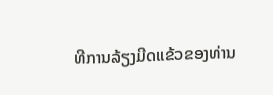ທີການລ້ຽງມີດແຂ້ວຂອງທ່ານ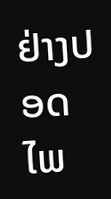ຢ່າງປອດໄພ